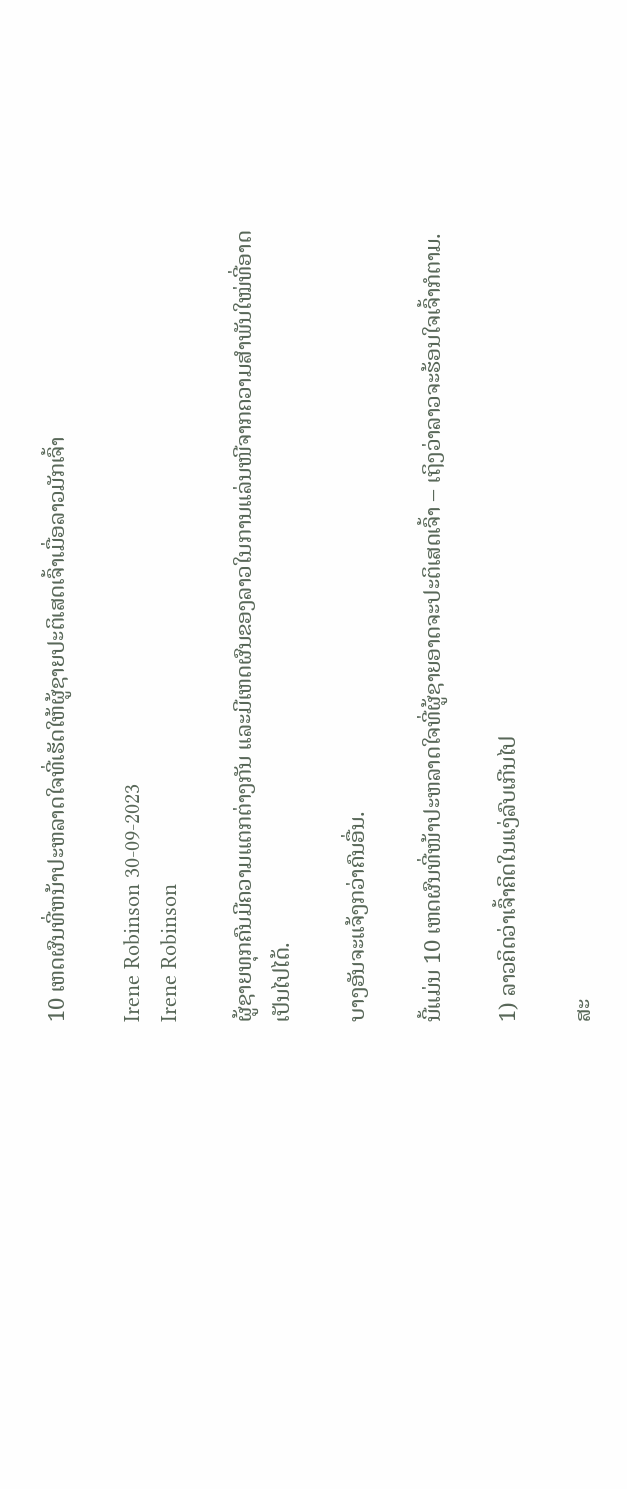10 ເຫດຜົນທີ່ຫນ້າປະຫລາດໃຈທີ່ເຮັດໃຫ້ຜູ້ຊາຍປະຕິເສດເຈົ້າເມື່ອລາວມັກເຈົ້າ

Irene Robinson 30-09-2023
Irene Robinson

ຜູ້ຊາຍທຸກຄົນມີຄວາມແຕກຕ່າງກັນ ແລະມີເຫດຜົນຂອງລາວໃນການແລ່ນໜີຈາກຄວາມສຳພັນໃໝ່ທີ່ອາດເປັນໄປໄດ້.

ບາງອັນຈະແຈ້ງກວ່າຄົນອື່ນ.

ນີ້ແມ່ນ 10 ເຫດຜົນທີ່ໜ້າປະຫລາດໃຈທີ່ຜູ້ຊາຍອາດຈະປະຕິເສດເຈົ້າ – ເຖິງວ່າລາວຈະຮ້ອນໃຈເຈົ້າກໍຕາມ.

1) ລາວຄິດວ່າເຈົ້າຄິດໃນແງ່ລົບເກີນໄປ

ສະ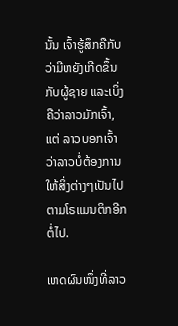ນັ້ນ ເຈົ້າຮູ້ສຶກຄືກັບວ່າມີຫຍັງເກີດຂຶ້ນກັບຜູ້ຊາຍ ແລະເບິ່ງຄືວ່າລາວມັກເຈົ້າ, ແຕ່ ລາວບອກເຈົ້າວ່າລາວບໍ່ຕ້ອງການໃຫ້ສິ່ງຕ່າງໆເປັນໄປຕາມໂຣແມນຕິກອີກຕໍ່ໄປ.

ເຫດຜົນໜຶ່ງທີ່ລາວ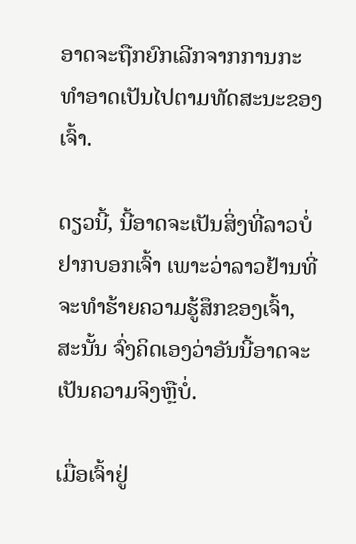ອາດຈະຖືກຍົກເລີກຈາກການກະທຳອາດເປັນໄປຕາມທັດສະນະຂອງເຈົ້າ.

ດຽວນີ້, ນີ້ອາດຈະເປັນສິ່ງທີ່ລາວບໍ່ຢາກບອກເຈົ້າ ເພາະວ່າລາວຢ້ານທີ່ຈະທຳຮ້າຍຄວາມຮູ້ສຶກຂອງເຈົ້າ, ສະນັ້ນ ຈົ່ງຄິດເອງວ່າອັນນີ້ອາດຈະເປັນຄວາມຈິງຫຼືບໍ່.

ເມື່ອເຈົ້າຢູ່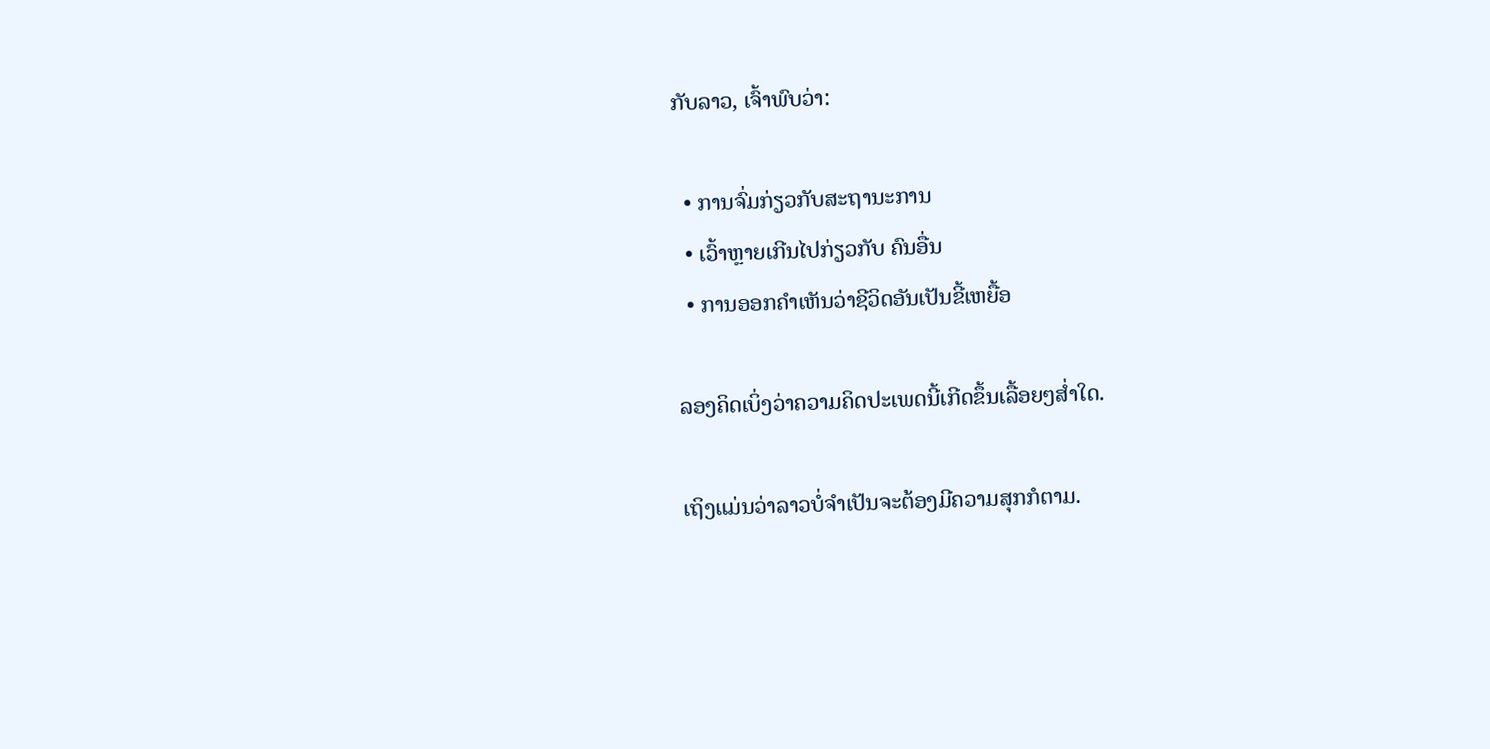ກັບລາວ, ເຈົ້າພົບວ່າ:

  • ການຈົ່ມກ່ຽວກັບສະຖານະການ
  • ເວົ້າຫຼາຍເກີນໄປກ່ຽວກັບ ຄົນອື່ນ
  • ການອອກຄຳເຫັນວ່າຊີວິດອັນເປັນຂີ້ເຫຍື້ອ

ລອງຄິດເບິ່ງວ່າຄວາມຄິດປະເພດນີ້ເກີດຂຶ້ນເລື້ອຍໆສໍ່າໃດ.

ເຖິງແມ່ນວ່າລາວບໍ່ຈຳເປັນຈະຕ້ອງມີຄວາມສຸກກໍຕາມ.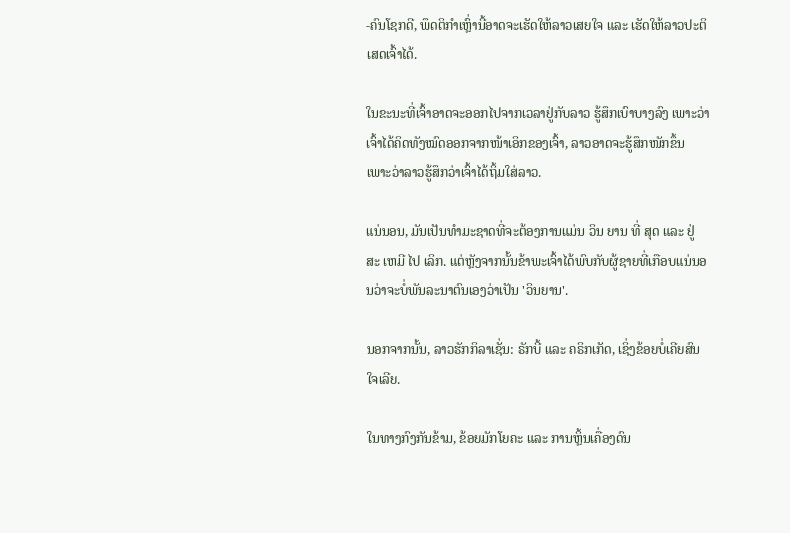-ຄົນໂຊກດີ, ພຶດຕິກຳເຫຼົ່ານີ້ອາດຈະເຮັດໃຫ້ລາວເສຍໃຈ ແລະ ເຮັດໃຫ້ລາວປະຕິເສດເຈົ້າໄດ້.

ໃນຂະນະທີ່ເຈົ້າອາດຈະອອກໄປຈາກເວລາຢູ່ກັບລາວ ຮູ້ສຶກເບົາບາງລົງ ເພາະວ່າເຈົ້າໄດ້ຄິດທັງໝົດອອກຈາກໜ້າເອິກຂອງເຈົ້າ, ລາວອາດຈະຮູ້ສຶກໜັກຂຶ້ນ ເພາະວ່າລາວຮູ້ສຶກວ່າເຈົ້າໄດ້ຖິ້ມໃສ່ລາວ.

ແນ່ນອນ, ມັນເປັນທໍາມະຊາດທີ່ຈະຕ້ອງການແມ່ນ ວິນ ຍານ ທີ່ ສຸດ ແລະ ຢູ່ ສະ ເຫມີ ໄປ ເລິກ. ແຕ່ຫຼັງຈາກນັ້ນຂ້າພະເຈົ້າໄດ້ພົບກັບຜູ້ຊາຍທີ່ເກືອບແນ່ນອນວ່າຈະບໍ່ພັນລະນາຕົນເອງວ່າເປັນ 'ວິນຍານ'.

ນອກຈາກນັ້ນ, ລາວຮັກກິລາເຊັ່ນ: ຣັກບີ້ ແລະ ຄຣິກເກັດ, ເຊິ່ງຂ້ອຍບໍ່ເຄີຍສົນໃຈເລີຍ.

ໃນທາງກົງກັນຂ້າມ, ຂ້ອຍມັກໂຍຄະ ແລະ ການຫຼິ້ນເຄື່ອງດົນ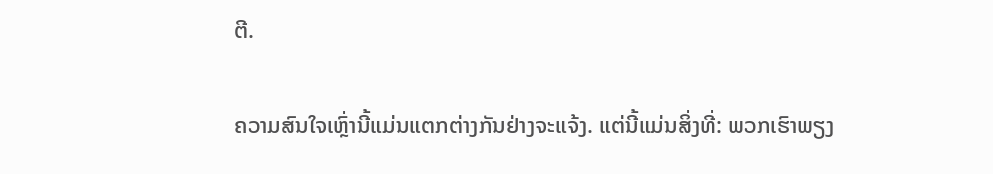ຕີ.

ຄວາມສົນໃຈເຫຼົ່ານີ້ແມ່ນແຕກຕ່າງກັນຢ່າງຈະແຈ້ງ. ແຕ່ນີ້ແມ່ນສິ່ງທີ່: ພວກເຮົາພຽງ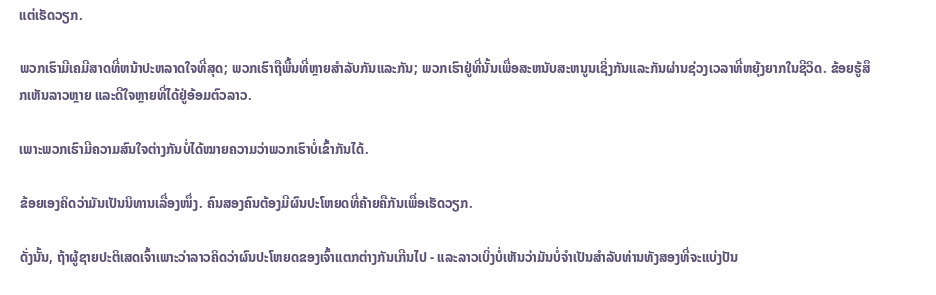ແຕ່ເຮັດວຽກ.

ພວກເຮົາມີເຄມີສາດທີ່ຫນ້າປະຫລາດໃຈທີ່ສຸດ; ພວກເຮົາຖືພື້ນທີ່ຫຼາຍສໍາລັບກັນແລະກັນ; ພວກເຮົາຢູ່ທີ່ນັ້ນເພື່ອສະຫນັບສະຫນູນເຊິ່ງກັນແລະກັນຜ່ານຊ່ວງເວລາທີ່ຫຍຸ້ງຍາກໃນຊີວິດ. ຂ້ອຍຮູ້ສຶກເຫັນລາວຫຼາຍ ແລະດີໃຈຫຼາຍທີ່ໄດ້ຢູ່ອ້ອມຕົວລາວ.

ເພາະພວກເຮົາມີຄວາມສົນໃຈຕ່າງກັນບໍ່ໄດ້ໝາຍຄວາມວ່າພວກເຮົາບໍ່ເຂົ້າກັນໄດ້.

ຂ້ອຍເອງຄິດວ່າມັນເປັນນິທານເລື່ອງໜຶ່ງ. ຄົນສອງຄົນຕ້ອງມີຜົນປະໂຫຍດທີ່ຄ້າຍຄືກັນເພື່ອເຮັດວຽກ.

ດັ່ງນັ້ນ, ຖ້າຜູ້ຊາຍປະຕິເສດເຈົ້າເພາະວ່າລາວຄິດວ່າຜົນປະໂຫຍດຂອງເຈົ້າແຕກຕ່າງກັນເກີນໄປ - ແລະລາວເບິ່ງບໍ່ເຫັນວ່າມັນບໍ່ຈໍາເປັນສໍາລັບທ່ານທັງສອງທີ່ຈະແບ່ງປັນ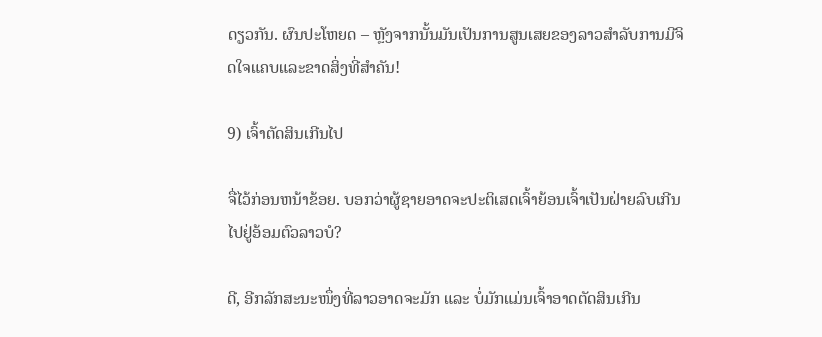ດຽວກັນ. ຜົນປະໂຫຍດ – ຫຼັງຈາກນັ້ນມັນເປັນການສູນເສຍຂອງລາວສໍາລັບການມີຈິດໃຈແຄບແລະຂາດສິ່ງທີ່ສໍາຄັນ!

9) ເຈົ້າຕັດສິນເກີນໄປ

ຈື່ໄວ້ກ່ອນຫນ້າຂ້ອຍ. ບອກວ່າຜູ້ຊາຍອາດຈະປະຕິເສດເຈົ້າຍ້ອນເຈົ້າເປັນຝ່າຍລົບເກີນໄປຢູ່ອ້ອມຕົວລາວບໍ?

ດີ, ອີກລັກສະນະໜຶ່ງທີ່ລາວອາດຈະມັກ ແລະ ບໍ່ມັກແມ່ນເຈົ້າອາດຕັດສິນເກີນ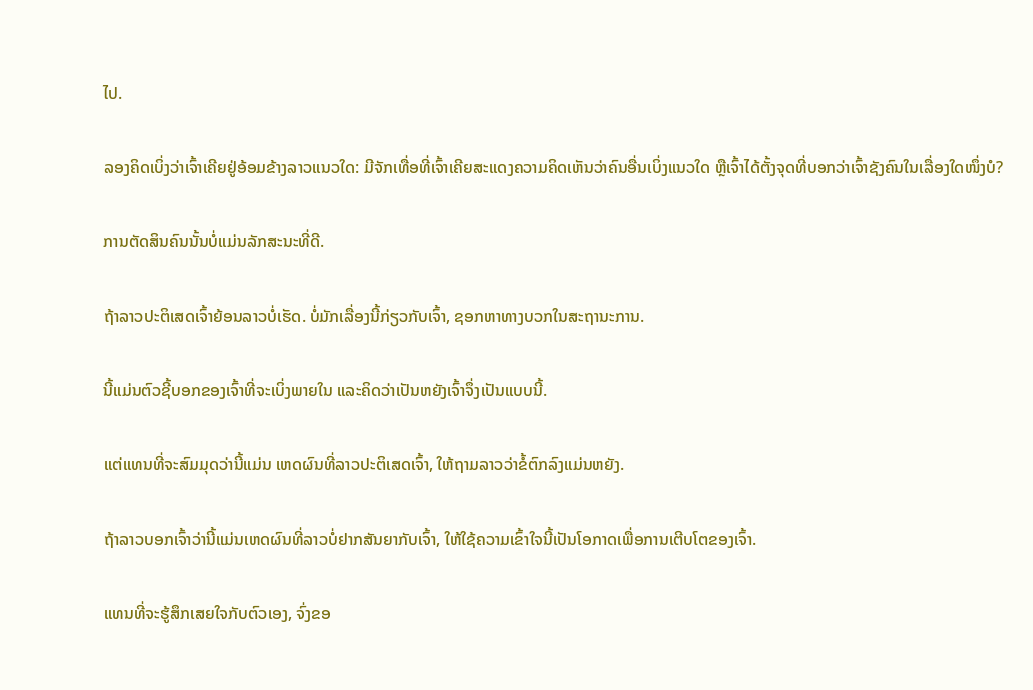ໄປ.

ລອງຄິດເບິ່ງວ່າເຈົ້າເຄີຍຢູ່ອ້ອມຂ້າງລາວແນວໃດ: ມີຈັກເທື່ອທີ່ເຈົ້າເຄີຍສະແດງຄວາມຄິດເຫັນວ່າຄົນອື່ນເບິ່ງແນວໃດ ຫຼືເຈົ້າໄດ້ຕັ້ງຈຸດທີ່ບອກວ່າເຈົ້າຊັງຄົນໃນເລື່ອງໃດໜຶ່ງບໍ?

ການຕັດສິນຄົນນັ້ນບໍ່ແມ່ນລັກສະນະທີ່ດີ.

ຖ້າລາວປະຕິເສດເຈົ້າຍ້ອນລາວບໍ່ເຮັດ. ບໍ່ມັກເລື່ອງນີ້ກ່ຽວກັບເຈົ້າ, ຊອກຫາທາງບວກໃນສະຖານະການ.

ນີ້ແມ່ນຕົວຊີ້ບອກຂອງເຈົ້າທີ່ຈະເບິ່ງພາຍໃນ ແລະຄິດວ່າເປັນຫຍັງເຈົ້າຈຶ່ງເປັນແບບນີ້.

ແຕ່ແທນທີ່ຈະສົມມຸດວ່ານີ້ແມ່ນ ເຫດຜົນທີ່ລາວປະຕິເສດເຈົ້າ, ໃຫ້ຖາມລາວວ່າຂໍ້ຕົກລົງແມ່ນຫຍັງ.

ຖ້າລາວບອກເຈົ້າວ່ານີ້ແມ່ນເຫດຜົນທີ່ລາວບໍ່ຢາກສັນຍາກັບເຈົ້າ, ໃຫ້ໃຊ້ຄວາມເຂົ້າໃຈນີ້ເປັນໂອກາດເພື່ອການເຕີບໂຕຂອງເຈົ້າ.

ແທນທີ່ຈະຮູ້ສຶກເສຍໃຈກັບຕົວເອງ, ຈົ່ງຂອ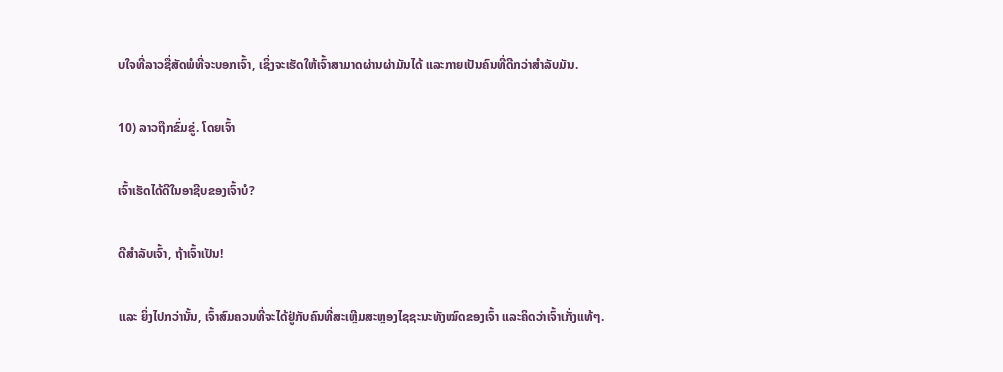ບໃຈທີ່ລາວຊື່ສັດພໍທີ່ຈະບອກເຈົ້າ, ເຊິ່ງຈະເຮັດໃຫ້ເຈົ້າສາມາດຜ່ານຜ່າມັນໄດ້ ແລະກາຍເປັນຄົນທີ່ດີກວ່າສຳລັບມັນ.

10) ລາວຖືກຂົ່ມຂູ່. ໂດຍເຈົ້າ

ເຈົ້າເຮັດໄດ້ດີໃນອາຊີບຂອງເຈົ້າບໍ?

ດີສຳລັບເຈົ້າ, ຖ້າເຈົ້າເປັນ!

ແລະ ຍິ່ງໄປກວ່ານັ້ນ, ເຈົ້າສົມຄວນທີ່ຈະໄດ້ຢູ່ກັບຄົນທີ່ສະເຫຼີມສະຫຼອງໄຊຊະນະທັງໝົດຂອງເຈົ້າ ແລະຄິດວ່າເຈົ້າເກັ່ງແທ້ໆ.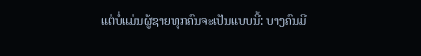ແຕ່ບໍ່ແມ່ນຜູ້ຊາຍທຸກຄົນຈະເປັນແບບນີ້: ບາງຄົນມີ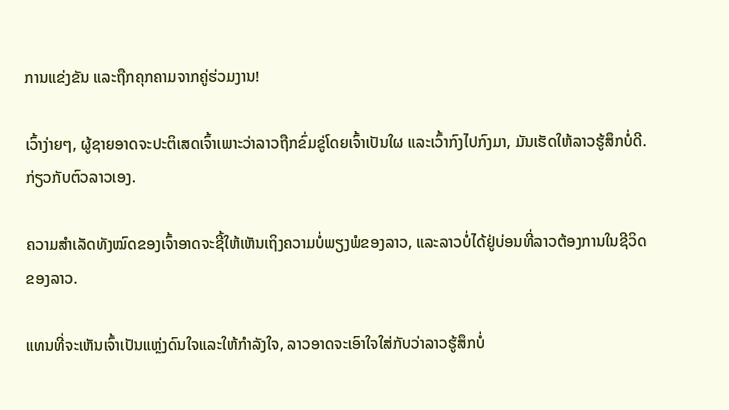ການແຂ່ງຂັນ ແລະຖືກຄຸກຄາມຈາກຄູ່ຮ່ວມງານ!

ເວົ້າງ່າຍໆ, ຜູ້ຊາຍອາດຈະປະຕິເສດເຈົ້າເພາະວ່າລາວຖືກຂົ່ມຂູ່ໂດຍເຈົ້າເປັນໃຜ ແລະເວົ້າກົງໄປກົງມາ, ມັນເຮັດໃຫ້ລາວຮູ້ສຶກບໍ່ດີ. ກ່ຽວກັບຕົວລາວເອງ.

ຄວາມສຳເລັດທັງໝົດຂອງເຈົ້າອາດຈະຊີ້ໃຫ້ເຫັນເຖິງຄວາມບໍ່ພຽງພໍຂອງລາວ, ແລະລາວບໍ່ໄດ້ຢູ່ບ່ອນທີ່ລາວຕ້ອງການໃນຊີວິດຂອງລາວ.

ແທນທີ່ຈະເຫັນເຈົ້າເປັນແຫຼ່ງດົນໃຈແລະໃຫ້ກຳລັງໃຈ, ລາວອາດຈະເອົາໃຈໃສ່ກັບວ່າລາວຮູ້ສຶກບໍ່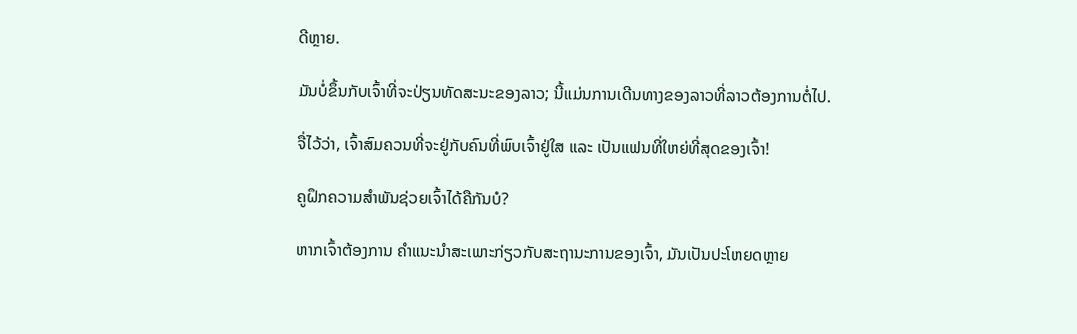ດີຫຼາຍ.

ມັນບໍ່ຂຶ້ນກັບເຈົ້າທີ່ຈະປ່ຽນທັດສະນະຂອງລາວ; ນີ້ແມ່ນການເດີນທາງຂອງລາວທີ່ລາວຕ້ອງການຕໍ່ໄປ.

ຈື່ໄວ້ວ່າ, ເຈົ້າສົມຄວນທີ່ຈະຢູ່ກັບຄົນທີ່ພົບເຈົ້າຢູ່ໃສ ແລະ ເປັນແຟນທີ່ໃຫຍ່ທີ່ສຸດຂອງເຈົ້າ!

ຄູຝຶກຄວາມສຳພັນຊ່ວຍເຈົ້າໄດ້ຄືກັນບໍ?

ຫາກເຈົ້າຕ້ອງການ ຄໍາແນະນໍາສະເພາະກ່ຽວກັບສະຖານະການຂອງເຈົ້າ, ມັນເປັນປະໂຫຍດຫຼາຍ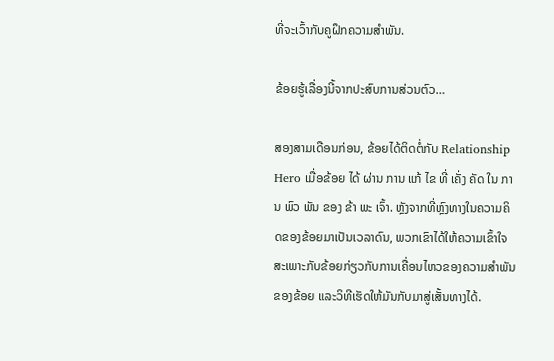ທີ່ຈະເວົ້າກັບຄູຝຶກຄວາມສຳພັນ.

ຂ້ອຍຮູ້ເລື່ອງນີ້ຈາກປະສົບການສ່ວນຕົວ…

ສອງສາມເດືອນກ່ອນ, ຂ້ອຍໄດ້ຕິດຕໍ່ກັບ Relationship Hero ເມື່ອຂ້ອຍ ໄດ້ ຜ່ານ ການ ແກ້ ໄຂ ທີ່ ເຄັ່ງ ຄັດ ໃນ ການ ພົວ ພັນ ຂອງ ຂ້າ ພະ ເຈົ້າ. ຫຼັງຈາກທີ່ຫຼົງທາງໃນຄວາມຄິດຂອງຂ້ອຍມາເປັນເວລາດົນ, ພວກເຂົາໄດ້ໃຫ້ຄວາມເຂົ້າໃຈສະເພາະກັບຂ້ອຍກ່ຽວກັບການເຄື່ອນໄຫວຂອງຄວາມສຳພັນຂອງຂ້ອຍ ແລະວິທີເຮັດໃຫ້ມັນກັບມາສູ່ເສັ້ນທາງໄດ້.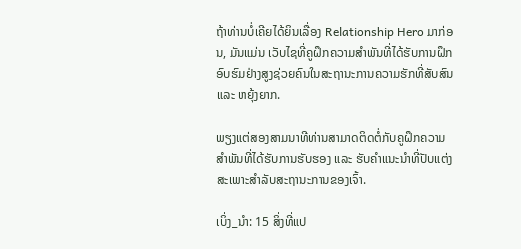ຖ້າທ່ານບໍ່ເຄີຍໄດ້ຍິນເລື່ອງ Relationship Hero ມາກ່ອນ, ມັນແມ່ນ ເວັບໄຊທີ່ຄູຝຶກຄວາມສຳພັນທີ່ໄດ້ຮັບການຝຶກອົບຮົມຢ່າງສູງຊ່ວຍຄົນໃນສະຖານະການຄວາມຮັກທີ່ສັບສົນ ແລະ ຫຍຸ້ງຍາກ.

ພຽງແຕ່ສອງສາມນາທີທ່ານສາມາດຕິດຕໍ່ກັບຄູຝຶກຄວາມສຳພັນທີ່ໄດ້ຮັບການຮັບຮອງ ແລະ ຮັບຄຳແນະນຳທີ່ປັບແຕ່ງສະເພາະສຳລັບສະຖານະການຂອງເຈົ້າ.

ເບິ່ງ_ນຳ: 15 ສິ່ງທີ່ແປ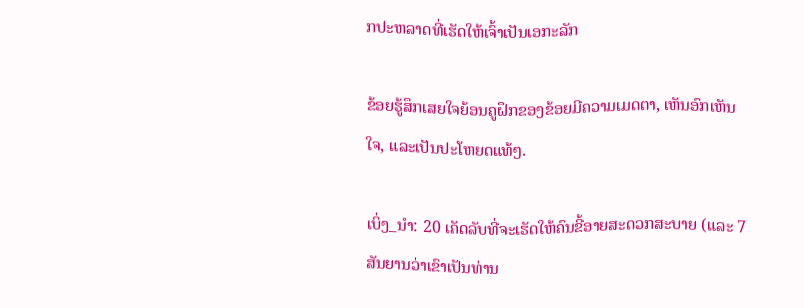ກປະຫລາດທີ່ເຮັດໃຫ້ເຈົ້າເປັນເອກະລັກ

ຂ້ອຍຮູ້ສຶກເສຍໃຈຍ້ອນຄູຝຶກຂອງຂ້ອຍມີຄວາມເມດຕາ, ເຫັນອົກເຫັນໃຈ, ແລະເປັນປະໂຫຍດແທ້ໆ.

ເບິ່ງ_ນຳ: 20 ເຄັດລັບທີ່ຈະເຮັດໃຫ້ຄົນຂີ້ອາຍສະດວກສະບາຍ (ແລະ 7 ສັນຍານວ່າເຂົາເປັນທ່ານ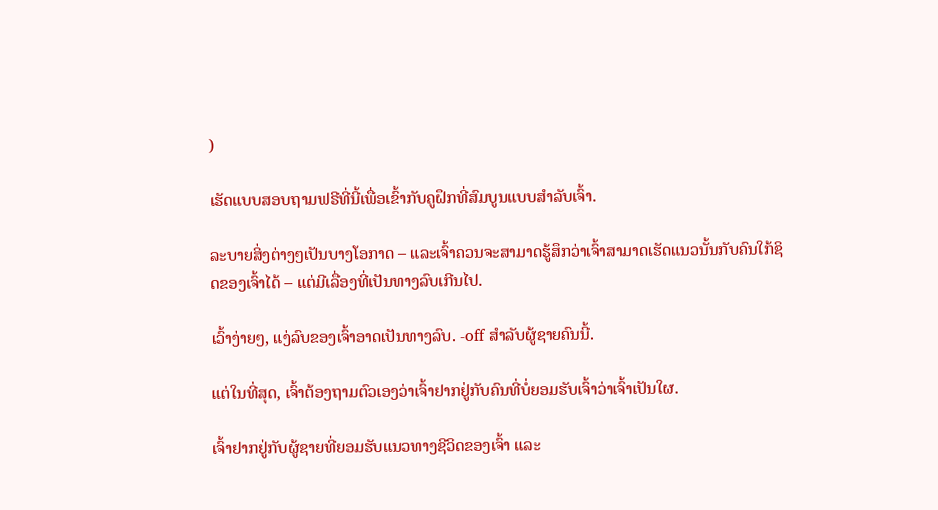)

ເຮັດແບບສອບຖາມຟຣີທີ່ນີ້ເພື່ອເຂົ້າກັບຄູຝຶກທີ່ສົມບູນແບບສຳລັບເຈົ້າ.

ລະບາຍສິ່ງຕ່າງໆເປັນບາງໂອກາດ – ແລະເຈົ້າຄວນຈະສາມາດຮູ້ສຶກວ່າເຈົ້າສາມາດເຮັດແນວນັ້ນກັບຄົນໃກ້ຊິດຂອງເຈົ້າໄດ້ – ແຕ່ມີເລື່ອງທີ່ເປັນທາງລົບເກີນໄປ.

ເວົ້າງ່າຍໆ, ແງ່ລົບຂອງເຈົ້າອາດເປັນທາງລົບ. -off ສໍາລັບຜູ້ຊາຍຄົນນີ້.

ແຕ່ໃນທີ່ສຸດ, ເຈົ້າຕ້ອງຖາມຕົວເອງວ່າເຈົ້າຢາກຢູ່ກັບຄົນທີ່ບໍ່ຍອມຮັບເຈົ້າວ່າເຈົ້າເປັນໃຜ.

ເຈົ້າຢາກຢູ່ກັບຜູ້ຊາຍທີ່ຍອມຮັບແນວທາງຊີວິດຂອງເຈົ້າ ແລະ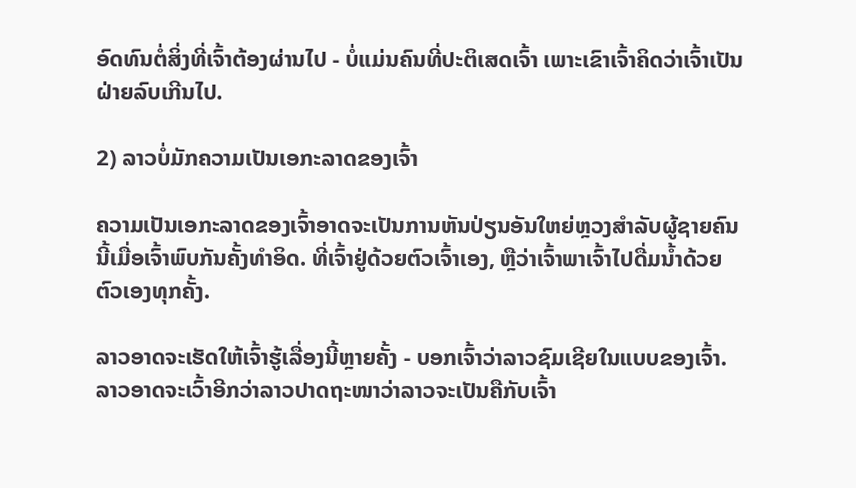ອົດທົນຕໍ່ສິ່ງທີ່ເຈົ້າຕ້ອງຜ່ານໄປ - ບໍ່ແມ່ນຄົນທີ່ປະຕິເສດເຈົ້າ ເພາະເຂົາເຈົ້າຄິດວ່າເຈົ້າເປັນຝ່າຍລົບເກີນໄປ.

2) ລາວບໍ່ມັກຄວາມເປັນເອກະລາດຂອງເຈົ້າ

ຄວາມເປັນເອກະລາດຂອງເຈົ້າອາດຈະເປັນການຫັນປ່ຽນອັນໃຫຍ່ຫຼວງສຳລັບຜູ້ຊາຍຄົນນີ້ເມື່ອເຈົ້າພົບກັນຄັ້ງທຳອິດ. ທີ່ເຈົ້າຢູ່ດ້ວຍຕົວເຈົ້າເອງ, ຫຼືວ່າເຈົ້າພາເຈົ້າໄປດື່ມນໍ້າດ້ວຍຕົວເອງທຸກຄັ້ງ.

ລາວອາດຈະເຮັດໃຫ້ເຈົ້າຮູ້ເລື່ອງນີ້ຫຼາຍຄັ້ງ - ບອກເຈົ້າວ່າລາວຊົມເຊີຍໃນແບບຂອງເຈົ້າ. ລາວອາດຈະເວົ້າອີກວ່າລາວປາດຖະໜາວ່າລາວຈະເປັນຄືກັບເຈົ້າ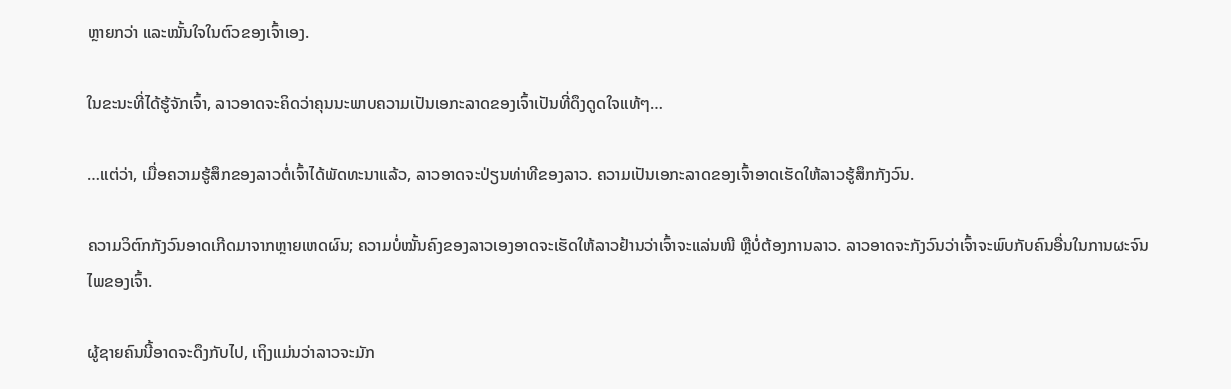ຫຼາຍກວ່າ ແລະໝັ້ນໃຈໃນຕົວຂອງເຈົ້າເອງ.

ໃນຂະນະທີ່ໄດ້ຮູ້ຈັກເຈົ້າ, ລາວອາດຈະຄິດວ່າຄຸນນະພາບຄວາມເປັນເອກະລາດຂອງເຈົ້າເປັນທີ່ດຶງດູດໃຈແທ້ໆ…

…ແຕ່ວ່າ, ເມື່ອຄວາມຮູ້ສຶກຂອງລາວຕໍ່ເຈົ້າໄດ້ພັດທະນາແລ້ວ, ລາວອາດຈະປ່ຽນທ່າທີຂອງລາວ. ຄວາມເປັນເອກະລາດຂອງເຈົ້າອາດເຮັດໃຫ້ລາວຮູ້ສຶກກັງວົນ.

ຄວາມວິຕົກກັງວົນອາດເກີດມາຈາກຫຼາຍເຫດຜົນ; ຄວາມບໍ່ໝັ້ນຄົງຂອງລາວເອງອາດຈະເຮັດໃຫ້ລາວຢ້ານວ່າເຈົ້າຈະແລ່ນໜີ ຫຼືບໍ່ຕ້ອງການລາວ. ລາວອາດຈະກັງວົນວ່າເຈົ້າຈະພົບກັບຄົນອື່ນໃນການຜະຈົນໄພຂອງເຈົ້າ.

ຜູ້ຊາຍຄົນນີ້ອາດຈະດຶງກັບໄປ, ເຖິງແມ່ນວ່າລາວຈະມັກ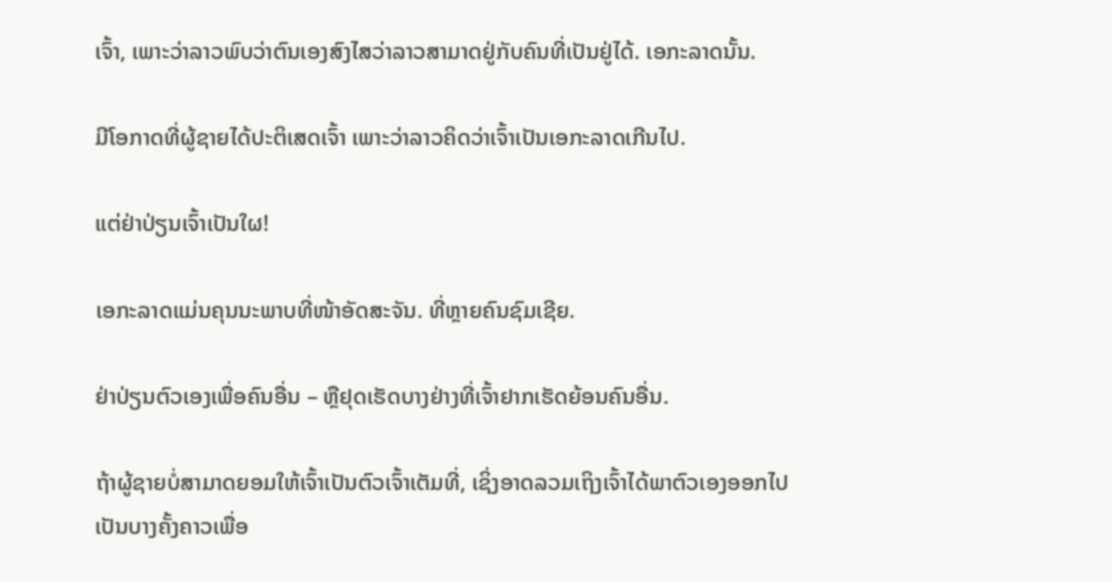ເຈົ້າ, ເພາະວ່າລາວພົບວ່າຕົນເອງສົງໄສວ່າລາວສາມາດຢູ່ກັບຄົນທີ່ເປັນຢູ່ໄດ້. ເອກະລາດນັ້ນ.

ມີໂອກາດທີ່ຜູ້ຊາຍໄດ້ປະຕິເສດເຈົ້າ ເພາະວ່າລາວຄິດວ່າເຈົ້າເປັນເອກະລາດເກີນໄປ.

ແຕ່ຢ່າປ່ຽນເຈົ້າເປັນໃຜ!

ເອກະລາດແມ່ນຄຸນນະພາບທີ່ໜ້າອັດສະຈັນ. ທີ່ຫຼາຍຄົນຊົມເຊີຍ.

ຢ່າປ່ຽນຕົວເອງເພື່ອຄົນອື່ນ – ຫຼືຢຸດເຮັດບາງຢ່າງທີ່ເຈົ້າຢາກເຮັດຍ້ອນຄົນອື່ນ.

ຖ້າຜູ້ຊາຍບໍ່ສາມາດຍອມໃຫ້ເຈົ້າເປັນຕົວເຈົ້າເຕັມທີ່, ເຊິ່ງອາດລວມເຖິງເຈົ້າໄດ້ພາຕົວເອງອອກໄປເປັນບາງຄັ້ງຄາວເພື່ອ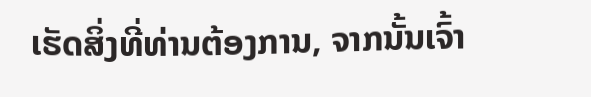ເຮັດສິ່ງທີ່ທ່ານຕ້ອງການ, ຈາກນັ້ນເຈົ້າ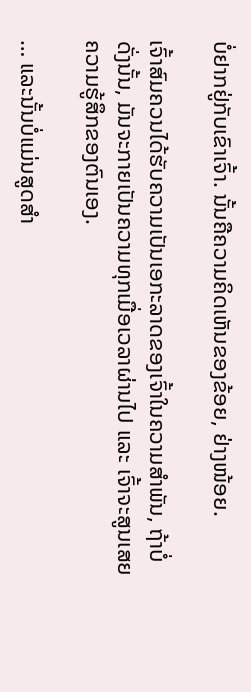ບໍ່ຢາກຢູ່ກັບເຂົາເຈົ້າ. ນັ້ນຄືຄວາມຄິດເຫັນຂອງຂ້ອຍ, ຢ່າງໜ້ອຍ.

ເຈົ້າສົມຄວນໄດ້ຮັບຄວາມເປັນເອກະລາດຂອງເຈົ້າໃນຄວາມສຳພັນ, ຖ້າບໍ່ດັ່ງນັ້ນ, ມັນຈະກາຍເປັນຄວາມທຸກເມື່ອເວລາຜ່ານໄປ ແລະ ເຈົ້າຈະສູນເສຍຄວາມຮູ້ສຶກຂອງຕົນເອງ.

… ແລະນັ້ນບໍ່ແມ່ນສູດສຳ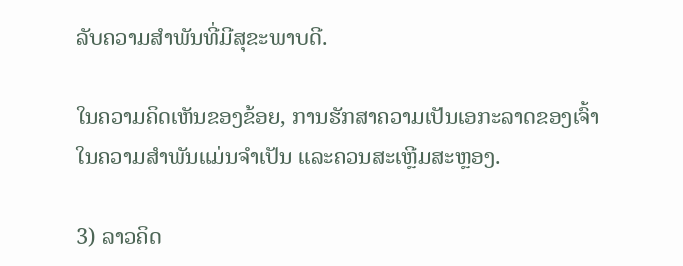ລັບຄວາມສຳພັນທີ່ມີສຸຂະພາບດີ.

ໃນຄວາມຄິດເຫັນຂອງຂ້ອຍ, ການຮັກສາຄວາມເປັນເອກະລາດຂອງເຈົ້າໃນຄວາມສຳພັນແມ່ນຈຳເປັນ ແລະຄວນສະເຫຼີມສະຫຼອງ.

3) ລາວຄິດ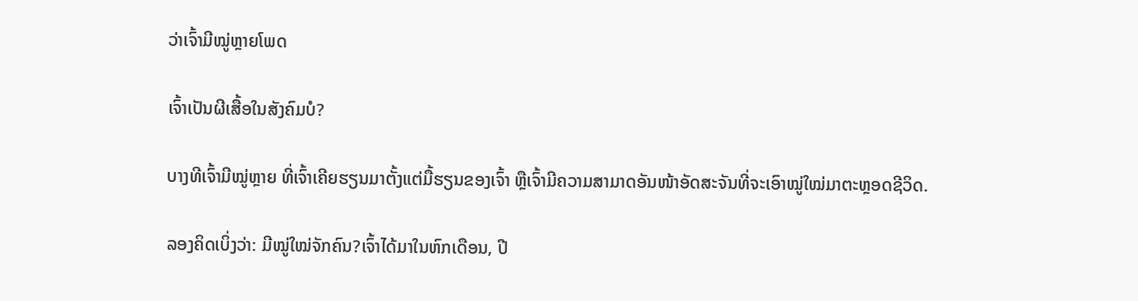ວ່າເຈົ້າມີໝູ່ຫຼາຍໂພດ

ເຈົ້າເປັນຜີເສື້ອໃນສັງຄົມບໍ?

ບາງທີເຈົ້າມີໝູ່ຫຼາຍ ທີ່ເຈົ້າເຄີຍຮຽນມາຕັ້ງແຕ່ມື້ຮຽນຂອງເຈົ້າ ຫຼືເຈົ້າມີຄວາມສາມາດອັນໜ້າອັດສະຈັນທີ່ຈະເອົາໝູ່ໃໝ່ມາຕະຫຼອດຊີວິດ.

ລອງຄິດເບິ່ງວ່າ: ມີໝູ່ໃໝ່ຈັກຄົນ?ເຈົ້າໄດ້ມາໃນຫົກເດືອນ, ປີ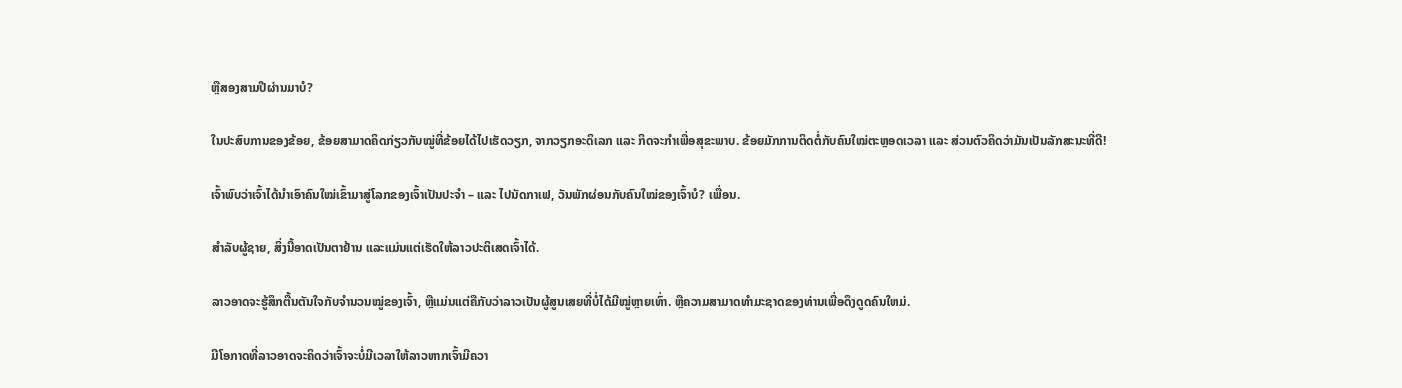ຫຼືສອງສາມປີຜ່ານມາບໍ?

ໃນປະສົບການຂອງຂ້ອຍ, ຂ້ອຍສາມາດຄິດກ່ຽວກັບໝູ່ທີ່ຂ້ອຍໄດ້ໄປເຮັດວຽກ, ຈາກວຽກອະດິເລກ ແລະ ກິດຈະກຳເພື່ອສຸຂະພາບ. ຂ້ອຍມັກການຕິດຕໍ່ກັບຄົນໃໝ່ຕະຫຼອດເວລາ ແລະ ສ່ວນຕົວຄິດວ່າມັນເປັນລັກສະນະທີ່ດີ!

ເຈົ້າພົບວ່າເຈົ້າໄດ້ນຳເອົາຄົນໃໝ່ເຂົ້າມາສູ່ໂລກຂອງເຈົ້າເປັນປະຈຳ – ແລະ ໄປນັດກາເຟ, ວັນພັກຜ່ອນກັບຄົນໃໝ່ຂອງເຈົ້າບໍ? ເພື່ອນ.

ສຳລັບຜູ້ຊາຍ, ສິ່ງນີ້ອາດເປັນຕາຢ້ານ ແລະແມ່ນແຕ່ເຮັດໃຫ້ລາວປະຕິເສດເຈົ້າໄດ້.

ລາວອາດຈະຮູ້ສຶກຕື້ນຕັນໃຈກັບຈຳນວນໝູ່ຂອງເຈົ້າ, ຫຼືແມ່ນແຕ່ຄືກັບວ່າລາວເປັນຜູ້ສູນເສຍທີ່ບໍ່ໄດ້ມີໝູ່ຫຼາຍເທົ່າ. ຫຼືຄວາມສາມາດທໍາມະຊາດຂອງທ່ານເພື່ອດຶງດູດຄົນໃຫມ່.

ມີໂອກາດທີ່ລາວອາດຈະຄິດວ່າເຈົ້າຈະບໍ່ມີເວລາໃຫ້ລາວຫາກເຈົ້າມີຄວາ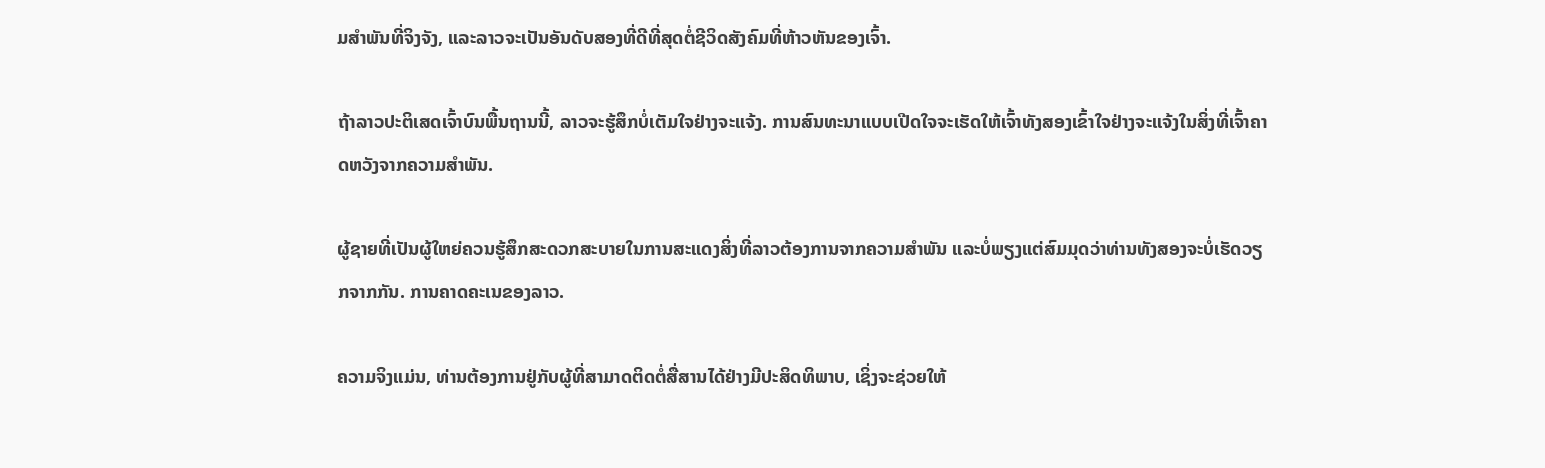ມສໍາພັນທີ່ຈິງຈັງ, ແລະລາວຈະເປັນອັນດັບສອງທີ່ດີທີ່ສຸດຕໍ່ຊີວິດສັງຄົມທີ່ຫ້າວຫັນຂອງເຈົ້າ.

ຖ້າລາວປະຕິເສດເຈົ້າບົນພື້ນຖານນີ້, ລາວຈະຮູ້ສຶກບໍ່ເຕັມໃຈຢ່າງຈະແຈ້ງ. ການສົນທະນາແບບເປີດໃຈຈະເຮັດໃຫ້ເຈົ້າທັງສອງເຂົ້າໃຈຢ່າງຈະແຈ້ງໃນສິ່ງທີ່ເຈົ້າຄາດຫວັງຈາກຄວາມສຳພັນ.

ຜູ້ຊາຍທີ່ເປັນຜູ້ໃຫຍ່ຄວນຮູ້ສຶກສະດວກສະບາຍໃນການສະແດງສິ່ງທີ່ລາວຕ້ອງການຈາກຄວາມສຳພັນ ແລະບໍ່ພຽງແຕ່ສົມມຸດວ່າທ່ານທັງສອງຈະບໍ່ເຮັດວຽກຈາກກັນ. ການຄາດຄະເນຂອງລາວ.

ຄວາມຈິງແມ່ນ, ທ່ານຕ້ອງການຢູ່ກັບຜູ້ທີ່ສາມາດຕິດຕໍ່ສື່ສານໄດ້ຢ່າງມີປະສິດທິພາບ, ເຊິ່ງຈະຊ່ວຍໃຫ້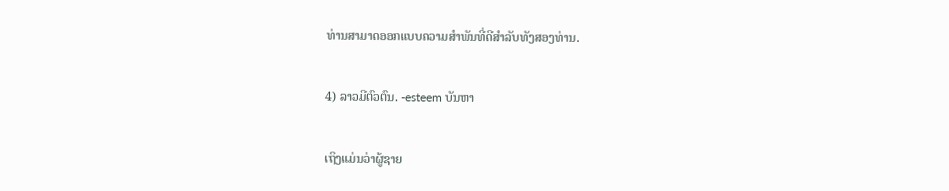ທ່ານສາມາດອອກແບບຄວາມສໍາພັນທີ່ດີສໍາລັບທັງສອງທ່ານ.

4) ລາວມີຕົວຕົນ. -esteem ບັນຫາ

ເຖິງແມ່ນວ່າຜູ້ຊາຍ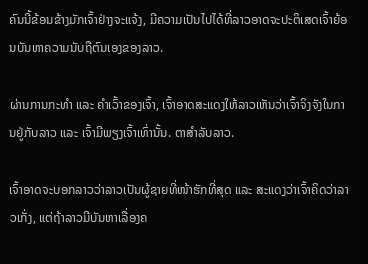ຄົນນີ້ຂ້ອນຂ້າງມັກເຈົ້າຢ່າງຈະແຈ້ງ, ມີຄວາມເປັນໄປໄດ້ທີ່ລາວອາດຈະປະຕິເສດເຈົ້າຍ້ອນບັນຫາຄວາມນັບຖືຕົນເອງຂອງລາວ.

ຜ່ານການກະທຳ ແລະ ຄຳເວົ້າຂອງເຈົ້າ, ເຈົ້າອາດສະແດງໃຫ້ລາວເຫັນວ່າເຈົ້າຈິງຈັງໃນການຢູ່ກັບລາວ ແລະ ເຈົ້າມີພຽງເຈົ້າເທົ່ານັ້ນ. ຕາສໍາລັບລາວ.

ເຈົ້າອາດຈະບອກລາວວ່າລາວເປັນຜູ້ຊາຍທີ່ໜ້າຮັກທີ່ສຸດ ແລະ ສະແດງວ່າເຈົ້າຄິດວ່າລາວເກັ່ງ, ແຕ່ຖ້າລາວມີບັນຫາເລື່ອງຄ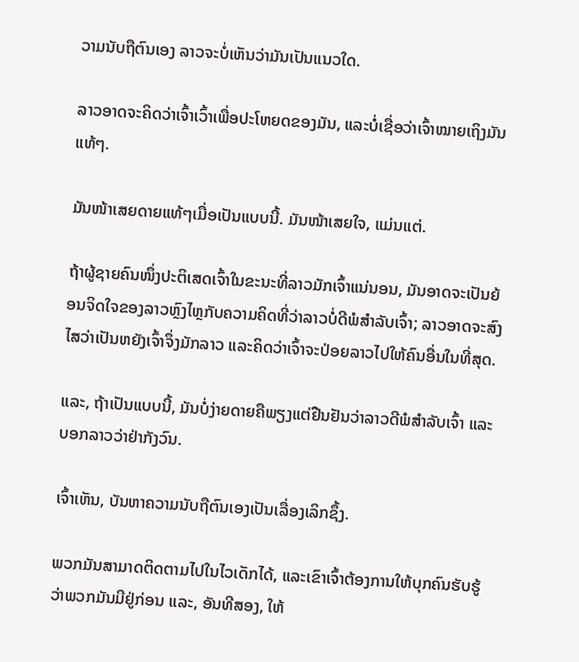ວາມນັບຖືຕົນເອງ ລາວຈະບໍ່ເຫັນວ່າມັນເປັນແນວໃດ.

ລາວອາດຈະຄິດວ່າເຈົ້າເວົ້າເພື່ອປະໂຫຍດຂອງມັນ, ແລະບໍ່ເຊື່ອວ່າເຈົ້າໝາຍເຖິງມັນແທ້ໆ.

ມັນໜ້າເສຍດາຍແທ້ໆເມື່ອເປັນແບບນີ້. ມັນໜ້າເສຍໃຈ, ແມ່ນແຕ່.

ຖ້າຜູ້ຊາຍຄົນໜຶ່ງປະຕິເສດເຈົ້າໃນຂະນະທີ່ລາວມັກເຈົ້າແນ່ນອນ, ມັນອາດຈະເປັນຍ້ອນຈິດໃຈຂອງລາວຫຼົງໄຫຼກັບຄວາມຄິດທີ່ວ່າລາວບໍ່ດີພໍສຳລັບເຈົ້າ; ລາວອາດຈະສົງໄສວ່າເປັນຫຍັງເຈົ້າຈຶ່ງມັກລາວ ແລະຄິດວ່າເຈົ້າຈະປ່ອຍລາວໄປໃຫ້ຄົນອື່ນໃນທີ່ສຸດ.

ແລະ, ຖ້າເປັນແບບນີ້, ມັນບໍ່ງ່າຍດາຍຄືພຽງແຕ່ຢືນຢັນວ່າລາວດີພໍສຳລັບເຈົ້າ ແລະ ບອກລາວວ່າຢ່າກັງວົນ.

ເຈົ້າເຫັນ, ບັນຫາຄວາມນັບຖືຕົນເອງເປັນເລື່ອງເລິກຊຶ້ງ.

ພວກມັນສາມາດຕິດຕາມໄປໃນໄວເດັກໄດ້, ແລະເຂົາເຈົ້າຕ້ອງການໃຫ້ບຸກຄົນຮັບຮູ້ວ່າພວກມັນມີຢູ່ກ່ອນ ແລະ, ອັນທີສອງ, ໃຫ້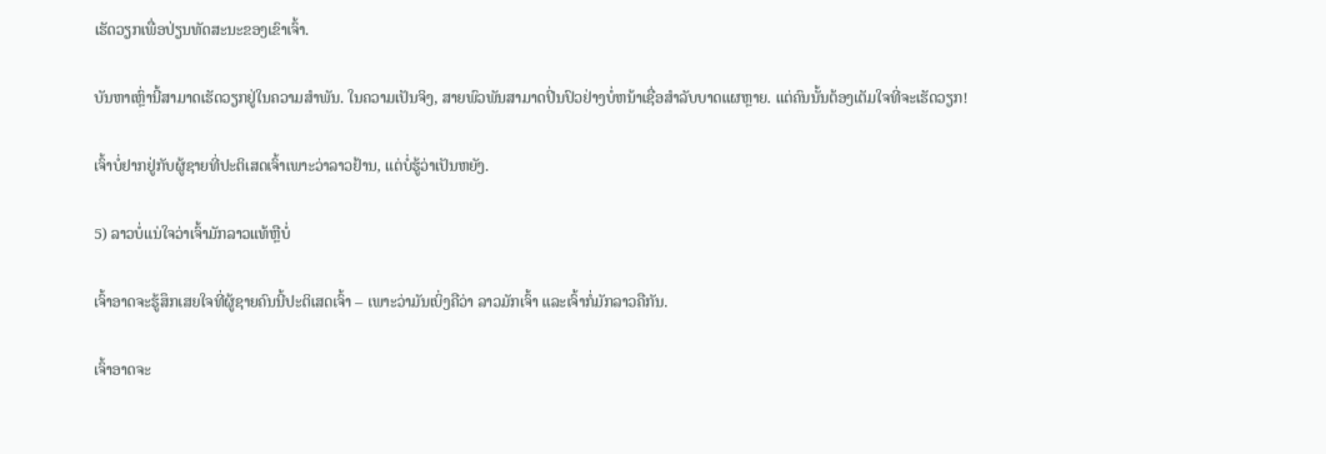ເຮັດວຽກເພື່ອປ່ຽນທັດສະນະຂອງເຂົາເຈົ້າ.

ບັນຫາເຫຼົ່ານີ້ສາມາດເຮັດວຽກຢູ່ໃນຄວາມສໍາພັນ. ໃນຄວາມເປັນຈິງ, ສາຍພົວພັນສາມາດປິ່ນປົວຢ່າງບໍ່ຫນ້າເຊື່ອສໍາລັບບາດແຜຫຼາຍ. ແຕ່ຄົນນັ້ນຕ້ອງເຕັມໃຈທີ່ຈະເຮັດວຽກ!

ເຈົ້າບໍ່ຢາກຢູ່ກັບຜູ້ຊາຍທີ່ປະຕິເສດເຈົ້າເພາະວ່າລາວຢ້ານ, ແຕ່ບໍ່ຮູ້ວ່າເປັນຫຍັງ.

5) ລາວບໍ່ແນ່ໃຈວ່າເຈົ້າມັກລາວແທ້ຫຼືບໍ່

ເຈົ້າອາດຈະຮູ້ສຶກເສຍໃຈທີ່ຜູ້ຊາຍຄົນນີ້ປະຕິເສດເຈົ້າ – ເພາະວ່າມັນເບິ່ງຄືວ່າ ລາວມັກເຈົ້າ ແລະເຈົ້າກໍ່ມັກລາວຄືກັນ.

ເຈົ້າອາດຈະ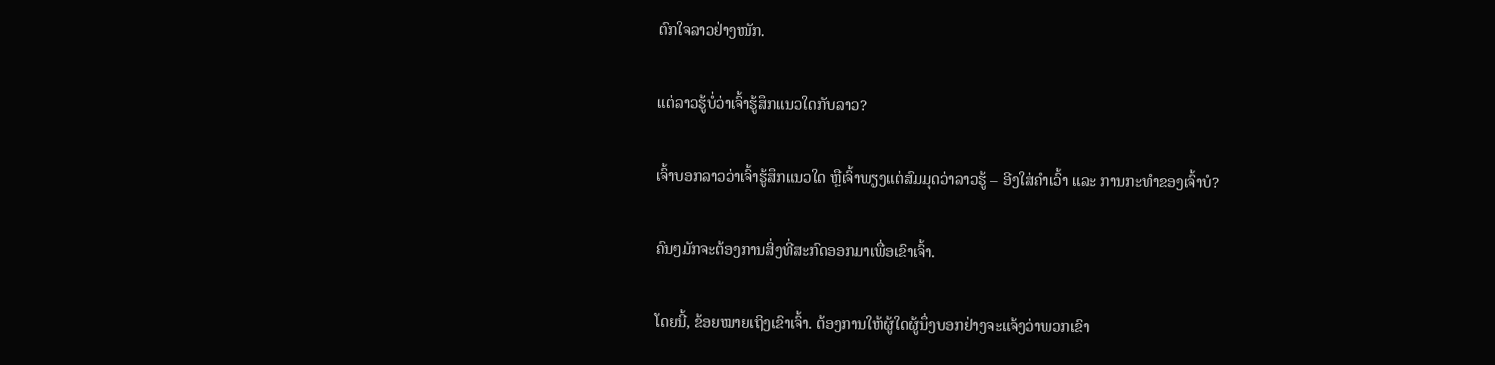ຕົກໃຈລາວຢ່າງໜັກ.

ແຕ່ລາວຮູ້ບໍ່ວ່າເຈົ້າຮູ້ສຶກແນວໃດກັບລາວ?

ເຈົ້າບອກລາວວ່າເຈົ້າຮູ້ສຶກແນວໃດ ຫຼືເຈົ້າພຽງແຕ່ສົມມຸດວ່າລາວຮູ້ – ອີງໃສ່ຄຳເວົ້າ ແລະ ການກະທຳຂອງເຈົ້າບໍ?

ຄົນໆມັກຈະຕ້ອງການສິ່ງທີ່ສະກົດອອກມາເພື່ອເຂົາເຈົ້າ.

ໂດຍນີ້, ຂ້ອຍໝາຍເຖິງເຂົາເຈົ້າ. ຕ້ອງການໃຫ້ຜູ້ໃດຜູ້ນຶ່ງບອກຢ່າງຈະແຈ້ງວ່າພວກເຂົາ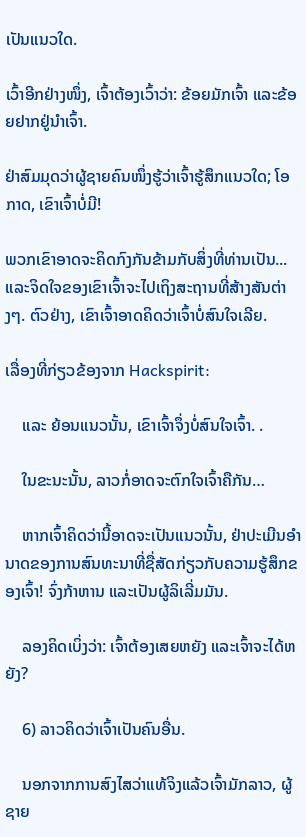ເປັນແນວໃດ.

ເວົ້າອີກຢ່າງໜຶ່ງ, ເຈົ້າຕ້ອງເວົ້າວ່າ: ຂ້ອຍມັກເຈົ້າ ແລະຂ້ອຍຢາກຢູ່ນຳເຈົ້າ.

ຢ່າສົມມຸດວ່າຜູ້ຊາຍຄົນໜຶ່ງຮູ້ວ່າເຈົ້າຮູ້ສຶກແນວໃດ; ໂອກາດ, ເຂົາເຈົ້າບໍ່ມີ!

ພວກເຂົາອາດຈະຄິດກົງກັນຂ້າມກັບສິ່ງທີ່ທ່ານເປັນ... ແລະຈິດໃຈຂອງເຂົາເຈົ້າຈະໄປເຖິງສະຖານທີ່ສ້າງສັນຕ່າງໆ. ຕົວຢ່າງ, ເຂົາເຈົ້າອາດຄິດວ່າເຈົ້າບໍ່ສົນໃຈເລີຍ.

ເລື່ອງທີ່ກ່ຽວຂ້ອງຈາກ Hackspirit:

    ແລະ ຍ້ອນແນວນັ້ນ, ເຂົາເຈົ້າຈຶ່ງບໍ່ສົນໃຈເຈົ້າ. .

    ໃນຂະນະນັ້ນ, ລາວກໍ່ອາດຈະຕົກໃຈເຈົ້າຄືກັນ…

    ຫາກເຈົ້າຄິດວ່ານີ້ອາດຈະເປັນແນວນັ້ນ, ຢ່າປະເມີນອຳນາດຂອງການສົນທະນາທີ່ຊື່ສັດກ່ຽວກັບຄວາມຮູ້ສຶກຂອງເຈົ້າ! ຈົ່ງກ້າຫານ ແລະເປັນຜູ້ລິເລີ່ມມັນ.

    ລອງຄິດເບິ່ງວ່າ: ເຈົ້າຕ້ອງເສຍຫຍັງ ແລະເຈົ້າຈະໄດ້ຫຍັງ?

    6) ລາວຄິດວ່າເຈົ້າເປັນຄົນອື່ນ.

    ນອກຈາກການສົງໄສວ່າແທ້ຈິງແລ້ວເຈົ້າມັກລາວ, ຜູ້ຊາຍ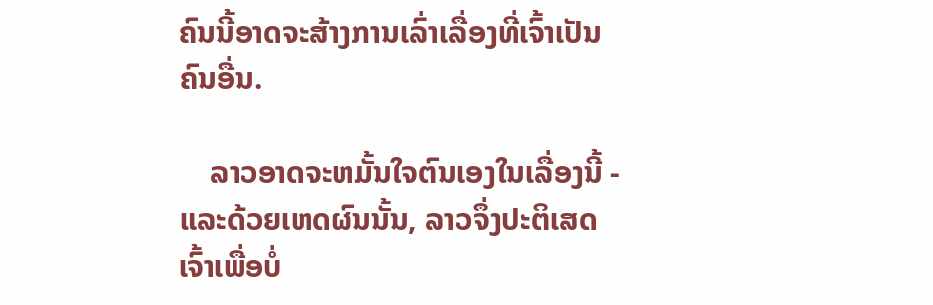ຄົນນີ້ອາດຈະສ້າງການເລົ່າເລື່ອງທີ່ເຈົ້າເປັນຄົນອື່ນ.

    ລາວອາດຈະຫມັ້ນໃຈຕົນເອງໃນເລື່ອງນີ້ - ແລະດ້ວຍເຫດຜົນນັ້ນ, ລາວຈຶ່ງປະຕິເສດເຈົ້າເພື່ອບໍ່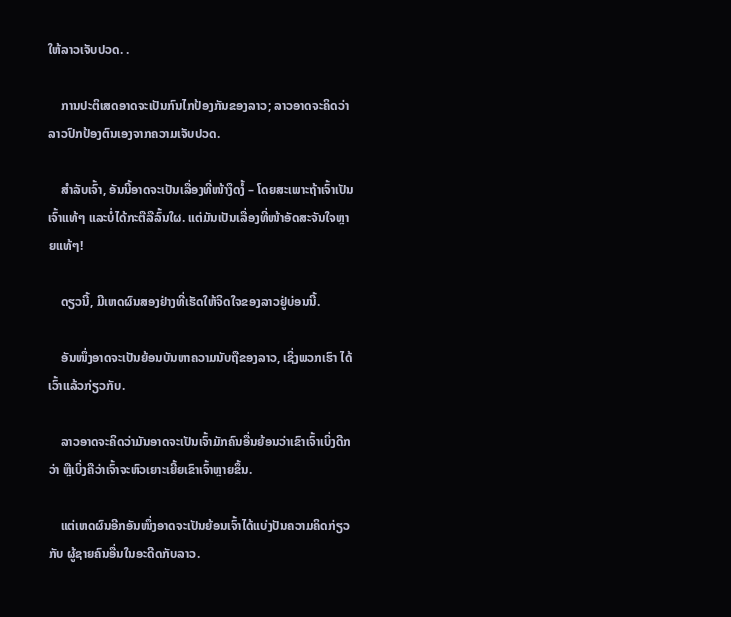ໃຫ້ລາວເຈັບປວດ. .

    ການປະຕິເສດອາດຈະເປັນກົນໄກປ້ອງກັນຂອງລາວ; ລາວອາດຈະຄິດວ່າລາວປົກປ້ອງຕົນເອງຈາກຄວາມເຈັບປວດ.

    ສຳລັບເຈົ້າ, ອັນນີ້ອາດຈະເປັນເລື່ອງທີ່ໜ້າງຶດງໍ້ – ໂດຍສະເພາະຖ້າເຈົ້າເປັນເຈົ້າແທ້ໆ ແລະບໍ່ໄດ້ກະຕືລືລົ້ນໃຜ. ແຕ່ມັນເປັນເລື່ອງທີ່ໜ້າອັດສະຈັນໃຈຫຼາຍແທ້ໆ!

    ດຽວນີ້, ມີເຫດຜົນສອງຢ່າງທີ່ເຮັດໃຫ້ຈິດໃຈຂອງລາວຢູ່ບ່ອນນີ້.

    ອັນໜຶ່ງອາດຈະເປັນຍ້ອນບັນຫາຄວາມນັບຖືຂອງລາວ, ເຊິ່ງພວກເຮົາ ໄດ້ເວົ້າແລ້ວກ່ຽວກັບ.

    ລາວອາດຈະຄິດວ່າມັນອາດຈະເປັນເຈົ້າມັກຄົນອື່ນຍ້ອນວ່າເຂົາເຈົ້າເບິ່ງດີກວ່າ ຫຼືເບິ່ງຄືວ່າເຈົ້າຈະຫົວເຍາະເຍີ້ຍເຂົາເຈົ້າຫຼາຍຂຶ້ນ.

    ແຕ່ເຫດຜົນອີກອັນໜຶ່ງອາດຈະເປັນຍ້ອນເຈົ້າໄດ້ແບ່ງປັນຄວາມຄິດກ່ຽວກັບ ຜູ້ຊາຍຄົນອື່ນໃນອະດີດກັບລາວ.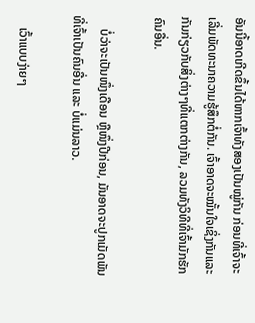ອັນນີ້ອາດເກີດຂຶ້ນໄດ້ຫາກເຈົ້າທັງສອງເປັນໝູ່ກັນ ກ່ອນທີ່ເຈົ້າຈະເລີ່ມພັດທະນາຄວາມຮູ້ສຶກຕໍ່ກັນ. ເຈົ້າອາດຈະໝັ້ນໃຈເຊິ່ງກັນແລະກັນກ່ຽວກັບສິ່ງຕ່າງໆທີ່ແຕກຕ່າງກັນ, ລວມທັງວິທີທີ່ເຈົ້າມັກຮັກຄົນອື່ນ.

    ບໍ່ວ່າຈະເປັນໜຶ່ງເດືອນ ຫຼືໜຶ່ງປີກ່ອນ, ມັນອາດຈະປູກເມັດພັນທີ່ເຈົ້າເປັນຄົນອື່ນ ແລະ ບໍ່ແມ່ນລາວ.

    ເວົ້າແບບງ່າຍໆ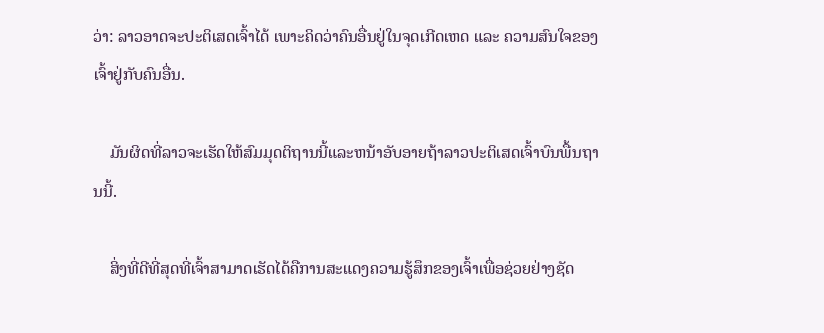ວ່າ: ລາວອາດຈະປະຕິເສດເຈົ້າໄດ້ ເພາະຄິດວ່າຄົນອື່ນຢູ່ໃນຈຸດເກີດເຫດ ແລະ ຄວາມສົນໃຈຂອງເຈົ້າຢູ່ກັບຄົນອື່ນ.

    ມັນຜິດທີ່ລາວຈະເຮັດໃຫ້ສົມມຸດຕິຖານນີ້ແລະຫນ້າອັບອາຍຖ້າລາວປະຕິເສດເຈົ້າບົນພື້ນຖານນີ້.

    ສິ່ງທີ່ດີທີ່ສຸດທີ່ເຈົ້າສາມາດເຮັດໄດ້ຄືການສະແດງຄວາມຮູ້ສຶກຂອງເຈົ້າເພື່ອຊ່ວຍຢ່າງຊັດ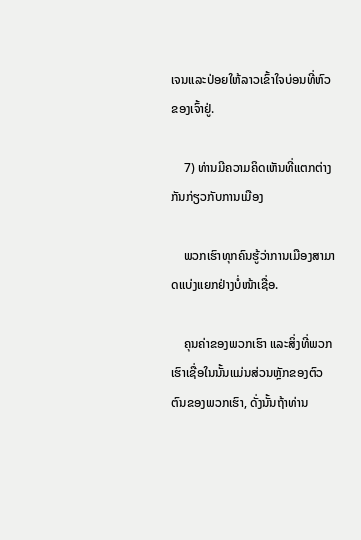ເຈນແລະປ່ອຍໃຫ້ລາວເຂົ້າໃຈບ່ອນທີ່ຫົວຂອງເຈົ້າຢູ່.

    7) ທ່ານມີຄວາມຄິດເຫັນທີ່ແຕກຕ່າງກັນກ່ຽວກັບການເມືອງ

    ພວກເຮົາທຸກຄົນຮູ້ວ່າການເມືອງສາມາດແບ່ງແຍກຢ່າງບໍ່ໜ້າເຊື່ອ.

    ຄຸນຄ່າຂອງພວກເຮົາ ແລະສິ່ງທີ່ພວກເຮົາເຊື່ອໃນນັ້ນແມ່ນສ່ວນຫຼັກຂອງຕົວຕົນຂອງພວກເຮົາ, ດັ່ງນັ້ນຖ້າທ່ານ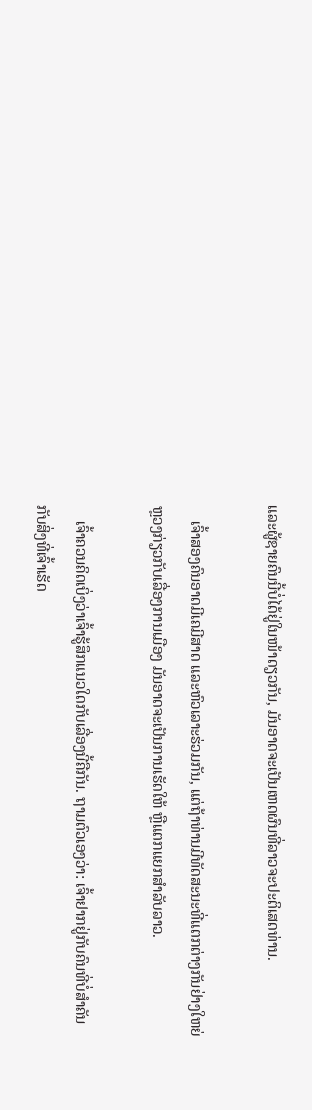ແລະຜູ້ຊາຍຄົນນີ້ບໍ່ໄດ້ຢູ່ໃນໜ້າດຽວກັນ, ມັນອາດຈະເປັນເຫດຜົນທີ່ລາວຈະປະຕິເສດທ່ານ.

    ເຈົ້າສອງຄົນອາດມີເຄມີສາດ ແລະຫົວເລາະຮ່ວມກັນ, ແຕ່ຖ້າທ່ານມີທັດສະນະທີ່ແຕກຕ່າງກັນຢ່າງໃຫຍ່ຫຼວງກ່ຽວກັບເລື່ອງການເມືອງ ມັນອາດຈະເປັນການເຮັດໃຫ້ ຫຼືແຕກແຍກສຳລັບລາວ.

    ເຈົ້າຄວນຄິດເບິ່ງວ່າເຈົ້າຮູ້ສຶກແນວໃດກັບເລື່ອງນີ້ຄືກັນ. ຖາມຕົວເອງວ່າ: ເຈົ້າຢາກຢູ່ກັບຄົນທີ່ບໍ່ສຳຄັນກັບສິ່ງທີ່ເຈົ້າເຮັດ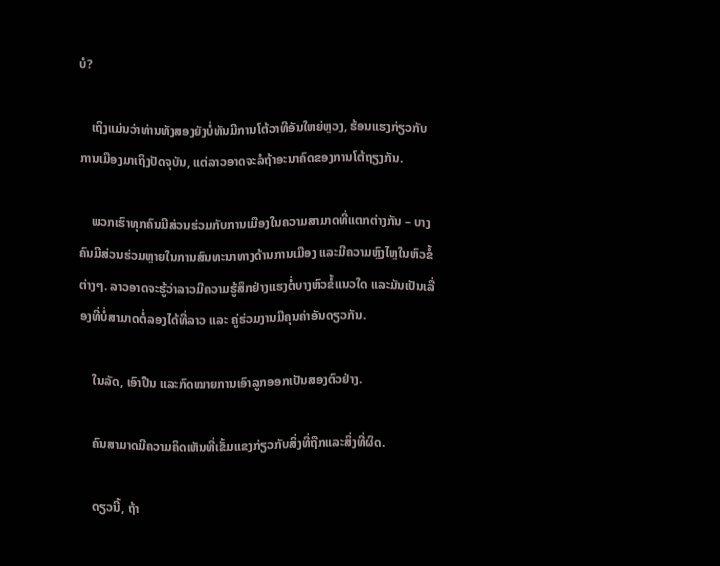ບໍ?

    ເຖິງແມ່ນວ່າທ່ານທັງສອງຍັງບໍ່ທັນມີການໂຕ້ວາທີອັນໃຫຍ່ຫຼວງ, ຮ້ອນແຮງກ່ຽວກັບການເມືອງມາເຖິງປັດຈຸບັນ, ແຕ່ລາວອາດຈະລໍຖ້າອະນາຄົດຂອງການໂຕ້ຖຽງກັນ.

    ພວກເຮົາທຸກຄົນມີສ່ວນຮ່ວມກັບການເມືອງໃນຄວາມສາມາດທີ່ແຕກຕ່າງກັນ – ບາງຄົນມີສ່ວນຮ່ວມຫຼາຍໃນການສົນທະນາທາງດ້ານການເມືອງ ແລະມີຄວາມຫຼົງໄຫຼໃນຫົວຂໍ້ຕ່າງໆ. ລາວອາດຈະຮູ້ວ່າລາວມີຄວາມຮູ້ສຶກຢ່າງແຮງຕໍ່ບາງຫົວຂໍ້ແນວໃດ ແລະມັນເປັນເລື່ອງທີ່ບໍ່ສາມາດຕໍ່ລອງໄດ້ທີ່ລາວ ແລະ ຄູ່ຮ່ວມງານມີຄຸນຄ່າອັນດຽວກັນ.

    ໃນລັດ, ເອົາປືນ ແລະກົດໝາຍການເອົາລູກອອກເປັນສອງຕົວຢ່າງ.

    ຄົນສາມາດມີຄວາມຄິດເຫັນທີ່ເຂັ້ມແຂງກ່ຽວກັບສິ່ງທີ່ຖືກແລະສິ່ງທີ່ຜິດ.

    ດຽວນີ້, ຖ້າ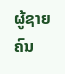ຜູ້ຊາຍຄົນ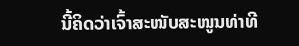ນີ້ຄິດວ່າເຈົ້າສະໜັບສະໜູນທ່າທີ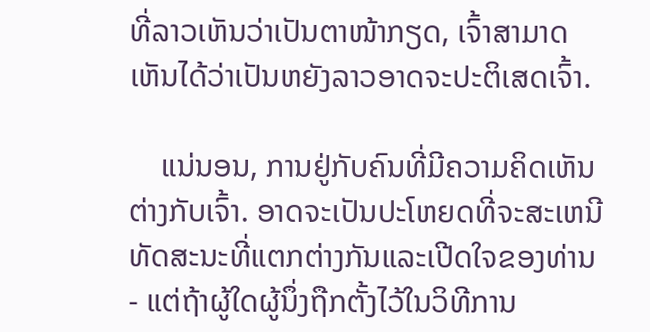ທີ່ລາວເຫັນວ່າເປັນຕາໜ້າກຽດ, ເຈົ້າສາມາດເຫັນໄດ້ວ່າເປັນຫຍັງລາວອາດຈະປະຕິເສດເຈົ້າ.

    ແນ່ນອນ, ການຢູ່ກັບຄົນທີ່ມີຄວາມຄິດເຫັນຕ່າງກັບເຈົ້າ. ອາດຈະເປັນປະໂຫຍດທີ່ຈະສະເຫນີທັດສະນະທີ່ແຕກຕ່າງກັນແລະເປີດໃຈຂອງທ່ານ - ແຕ່ຖ້າຜູ້ໃດຜູ້ນຶ່ງຖືກຕັ້ງໄວ້ໃນວິທີການ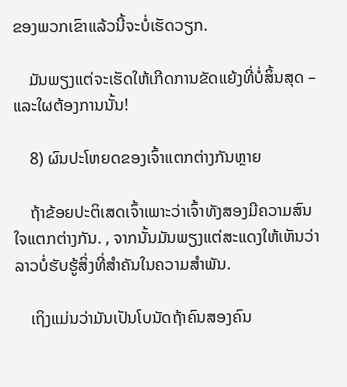ຂອງພວກເຂົາແລ້ວນີ້ຈະບໍ່ເຮັດວຽກ.

    ມັນພຽງແຕ່ຈະເຮັດໃຫ້ເກີດການຂັດແຍ້ງທີ່ບໍ່ສິ້ນສຸດ – ແລະໃຜຕ້ອງການນັ້ນ!

    8) ຜົນປະໂຫຍດຂອງເຈົ້າແຕກຕ່າງກັນຫຼາຍ

    ຖ້າຂ້ອຍປະຕິເສດເຈົ້າເພາະວ່າເຈົ້າທັງສອງມີຄວາມສົນໃຈແຕກຕ່າງກັນ. , ຈາກນັ້ນມັນພຽງແຕ່ສະແດງໃຫ້ເຫັນວ່າລາວບໍ່ຮັບຮູ້ສິ່ງທີ່ສຳຄັນໃນຄວາມສຳພັນ.

    ເຖິງແມ່ນວ່າມັນເປັນໂບນັດຖ້າຄົນສອງຄົນ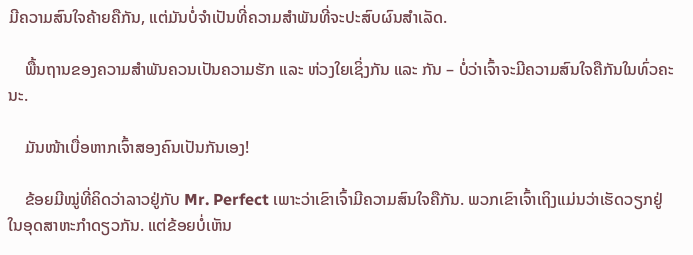ມີຄວາມສົນໃຈຄ້າຍຄືກັນ, ແຕ່ມັນບໍ່ຈຳເປັນທີ່ຄວາມສຳພັນທີ່ຈະປະສົບຜົນສຳເລັດ.

    ພື້ນຖານຂອງຄວາມສຳພັນຄວນເປັນຄວາມຮັກ ແລະ ຫ່ວງໃຍເຊິ່ງກັນ ແລະ ກັນ – ບໍ່ວ່າເຈົ້າຈະມີຄວາມສົນໃຈຄືກັນໃນທົ່ວຄະນະ.

    ມັນໜ້າເບື່ອຫາກເຈົ້າສອງຄົນເປັນກັນເອງ!

    ຂ້ອຍມີໝູ່ທີ່ຄິດວ່າລາວຢູ່ກັບ Mr. Perfect ເພາະວ່າເຂົາເຈົ້າມີຄວາມສົນໃຈຄືກັນ. ພວກເຂົາເຈົ້າເຖິງແມ່ນວ່າເຮັດວຽກຢູ່ໃນອຸດສາຫະກໍາດຽວກັນ. ແຕ່ຂ້ອຍບໍ່ເຫັນ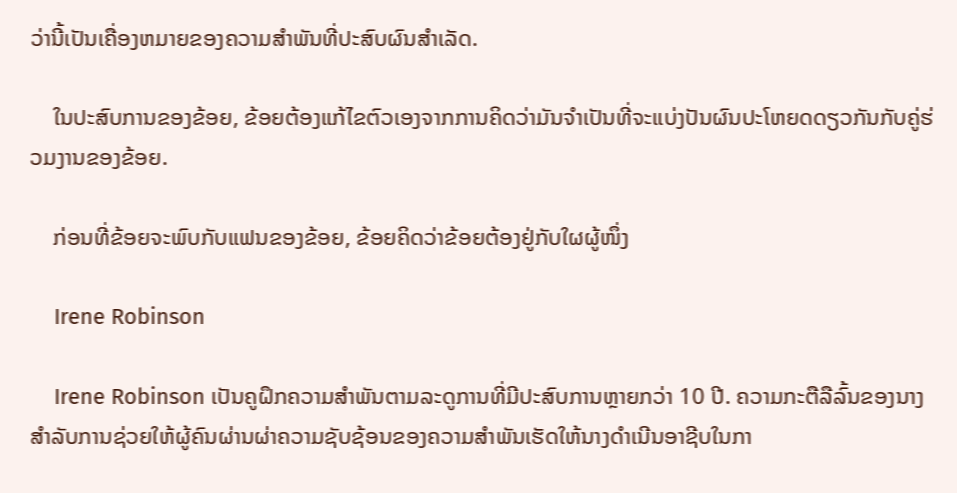ວ່ານີ້ເປັນເຄື່ອງຫມາຍຂອງຄວາມສໍາພັນທີ່ປະສົບຜົນສໍາເລັດ.

    ໃນປະສົບການຂອງຂ້ອຍ, ຂ້ອຍຕ້ອງແກ້ໄຂຕົວເອງຈາກການຄິດວ່າມັນຈໍາເປັນທີ່ຈະແບ່ງປັນຜົນປະໂຫຍດດຽວກັນກັບຄູ່ຮ່ວມງານຂອງຂ້ອຍ.

    ກ່ອນທີ່ຂ້ອຍຈະພົບກັບແຟນຂອງຂ້ອຍ, ຂ້ອຍຄິດວ່າຂ້ອຍຕ້ອງຢູ່ກັບໃຜຜູ້ໜຶ່ງ

    Irene Robinson

    Irene Robinson ເປັນຄູຝຶກຄວາມສໍາພັນຕາມລະດູການທີ່ມີປະສົບການຫຼາຍກວ່າ 10 ປີ. ຄວາມກະຕືລືລົ້ນຂອງນາງສໍາລັບການຊ່ວຍໃຫ້ຜູ້ຄົນຜ່ານຜ່າຄວາມຊັບຊ້ອນຂອງຄວາມສໍາພັນເຮັດໃຫ້ນາງດໍາເນີນອາຊີບໃນກາ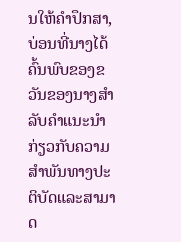ນໃຫ້ຄໍາປຶກສາ, ບ່ອນທີ່ນາງໄດ້ຄົ້ນພົບຂອງຂວັນຂອງນາງສໍາລັບຄໍາແນະນໍາກ່ຽວກັບຄວາມສໍາພັນທາງປະຕິບັດແລະສາມາດ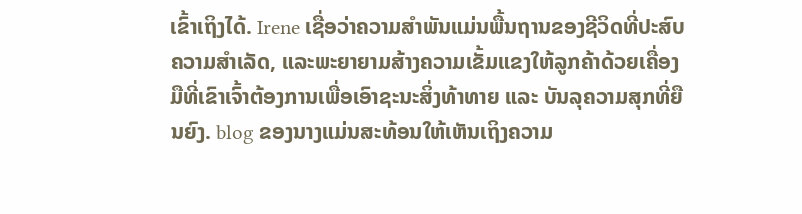ເຂົ້າເຖິງໄດ້. Irene ເຊື່ອວ່າຄວາມສຳພັນແມ່ນພື້ນຖານຂອງຊີວິດທີ່ປະສົບຄວາມສຳເລັດ, ແລະພະຍາຍາມສ້າງຄວາມເຂັ້ມແຂງໃຫ້ລູກຄ້າດ້ວຍເຄື່ອງມືທີ່ເຂົາເຈົ້າຕ້ອງການເພື່ອເອົາຊະນະສິ່ງທ້າທາຍ ແລະ ບັນລຸຄວາມສຸກທີ່ຍືນຍົງ. blog ຂອງນາງແມ່ນສະທ້ອນໃຫ້ເຫັນເຖິງຄວາມ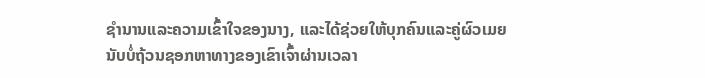ຊໍານານແລະຄວາມເຂົ້າໃຈຂອງນາງ, ແລະໄດ້ຊ່ວຍໃຫ້ບຸກຄົນແລະຄູ່ຜົວເມຍນັບບໍ່ຖ້ວນຊອກຫາທາງຂອງເຂົາເຈົ້າຜ່ານເວລາ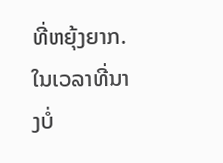ທີ່ຫຍຸ້ງຍາກ. ໃນເວລາທີ່ນາງບໍ່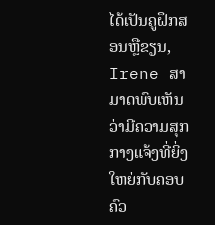ໄດ້ເປັນຄູຝຶກສອນຫຼືຂຽນ, Irene ສາມາດພົບເຫັນວ່າມີຄວາມສຸກກາງແຈ້ງທີ່ຍິ່ງໃຫຍ່ກັບຄອບຄົວ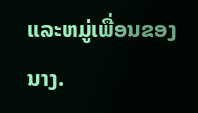ແລະຫມູ່ເພື່ອນຂອງນາງ.